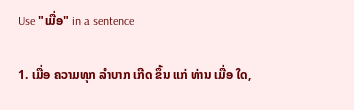Use "ເມື່ອ" in a sentence

1. ເມື່ອ ຄວາມທຸກ ລໍາບາກ ເກີດ ຂຶ້ນ ແກ່ ທ່ານ ເມື່ອ ໃດ,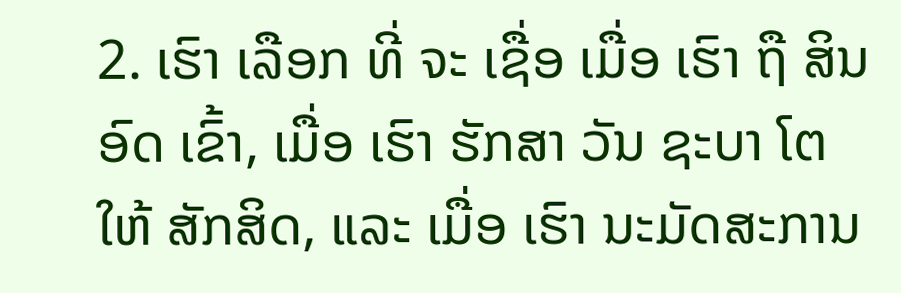2. ເຮົາ ເລືອກ ທີ່ ຈະ ເຊື່ອ ເມື່ອ ເຮົາ ຖື ສິນ ອົດ ເຂົ້າ, ເມື່ອ ເຮົາ ຮັກສາ ວັນ ຊະບາ ໂຕ ໃຫ້ ສັກສິດ, ແລະ ເມື່ອ ເຮົາ ນະມັດສະການ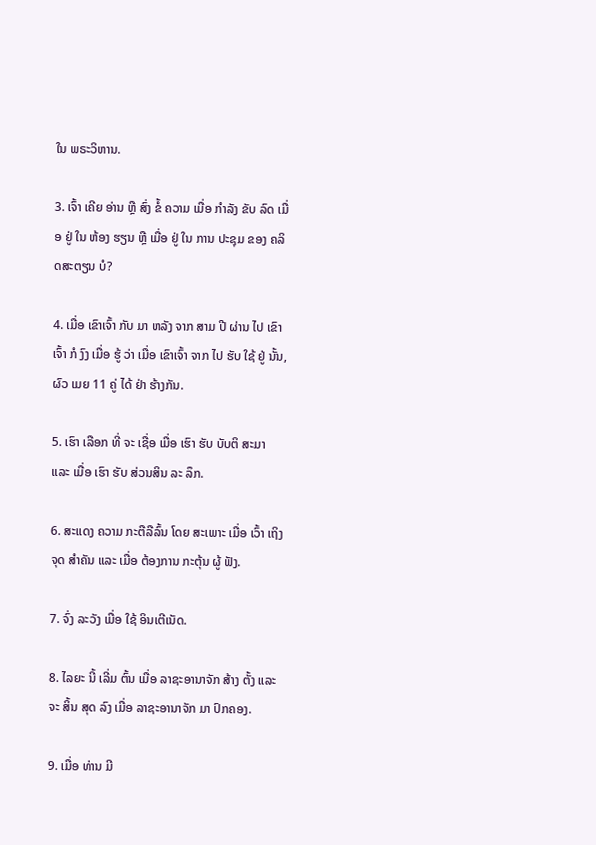ໃນ ພຣະວິຫານ.

3. ເຈົ້າ ເຄີຍ ອ່ານ ຫຼື ສົ່ງ ຂໍ້ ຄວາມ ເມື່ອ ກໍາລັງ ຂັບ ລົດ ເມື່ອ ຢູ່ ໃນ ຫ້ອງ ຮຽນ ຫຼື ເມື່ອ ຢູ່ ໃນ ການ ປະຊຸມ ຂອງ ຄລິດສະຕຽນ ບໍ?

4. ເມື່ອ ເຂົາເຈົ້າ ກັບ ມາ ຫລັງ ຈາກ ສາມ ປີ ຜ່ານ ໄປ ເຂົາເຈົ້າ ກໍ ງົງ ເມື່ອ ຮູ້ ວ່າ ເມື່ອ ເຂົາເຈົ້າ ຈາກ ໄປ ຮັບ ໃຊ້ ຢູ່ ນັ້ນ, ຜົວ ເມຍ 11 ຄູ່ ໄດ້ ຢ່າ ຮ້າງກັນ.

5. ເຮົາ ເລືອກ ທີ່ ຈະ ເຊື່ອ ເມື່ອ ເຮົາ ຮັບ ບັບຕິ ສະມາ ແລະ ເມື່ອ ເຮົາ ຮັບ ສ່ວນສິນ ລະ ລຶກ.

6. ສະແດງ ຄວາມ ກະຕືລືລົ້ນ ໂດຍ ສະເພາະ ເມື່ອ ເວົ້າ ເຖິງ ຈຸດ ສໍາຄັນ ແລະ ເມື່ອ ຕ້ອງການ ກະຕຸ້ນ ຜູ້ ຟັງ.

7. ຈົ່ງ ລະວັງ ເມື່ອ ໃຊ້ ອິນເຕີເນັດ.

8. ໄລຍະ ນີ້ ເລີ່ມ ຕົ້ນ ເມື່ອ ລາຊະອານາຈັກ ສ້າງ ຕັ້ງ ແລະ ຈະ ສິ້ນ ສຸດ ລົງ ເມື່ອ ລາຊະອານາຈັກ ມາ ປົກຄອງ.

9. ເມື່ອ ທ່ານ ມີ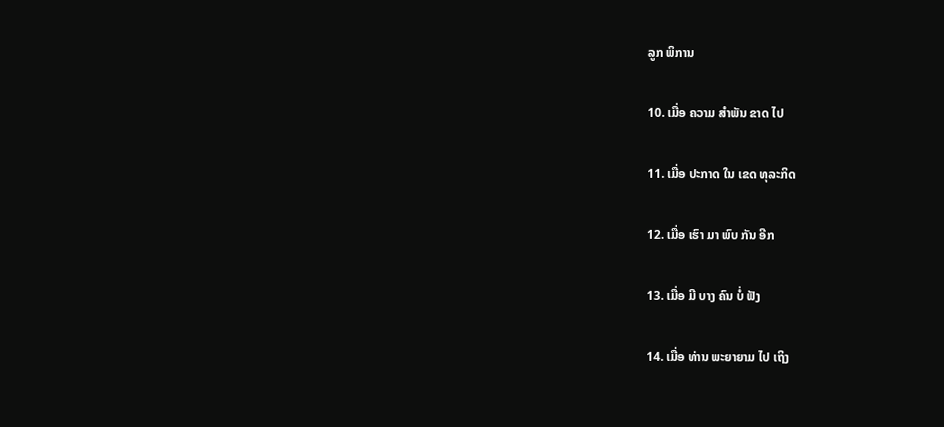ລູກ ພິການ

10. ເມື່ອ ຄວາມ ສໍາພັນ ຂາດ ໄປ

11. ເມື່ອ ປະກາດ ໃນ ເຂດ ທຸລະກິດ

12. ເມື່ອ ເຮົາ ມາ ພົບ ກັນ ອີກ

13. ເມື່ອ ມີ ບາງ ຄົນ ບໍ່ ຟັງ

14. ເມື່ອ ທ່ານ ພະຍາຍາມ ໄປ ເຖິງ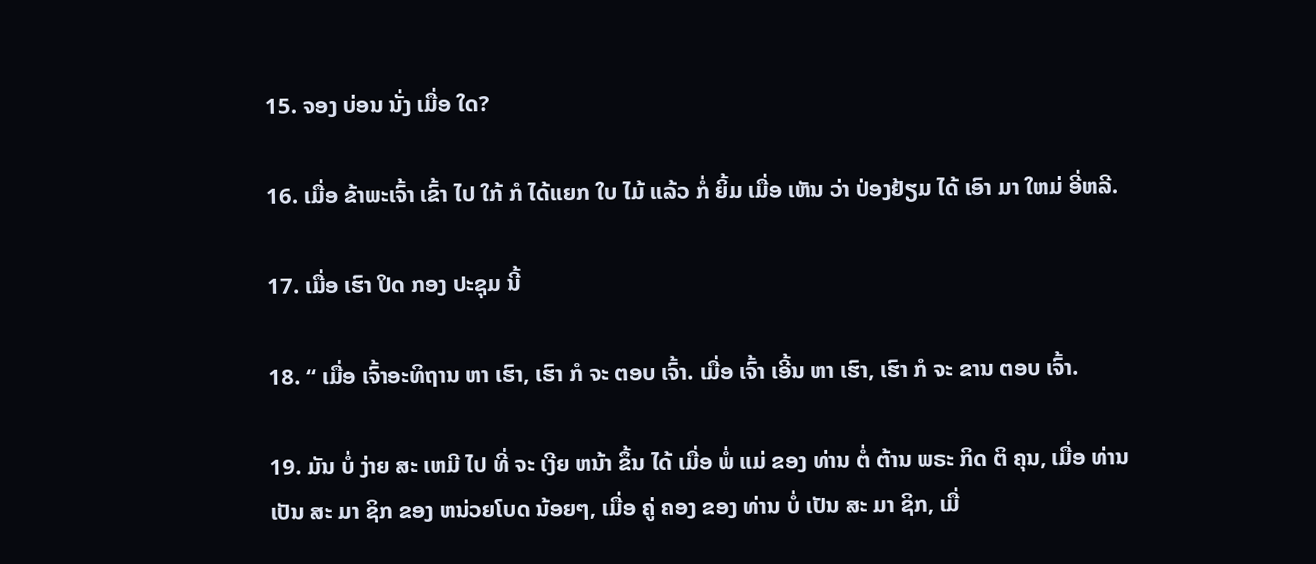15. ຈອງ ບ່ອນ ນັ່ງ ເມື່ອ ໃດ?

16. ເມື່ອ ຂ້າພະເຈົ້າ ເຂົ້າ ໄປ ໃກ້ ກໍ ໄດ້ແຍກ ໃບ ໄມ້ ແລ້ວ ກໍ່ ຍິ້ມ ເມື່ອ ເຫັນ ວ່າ ປ່ອງຢ້ຽມ ໄດ້ ເອົາ ມາ ໃຫມ່ ອີ່ຫລີ.

17. ເມື່ອ ເຮົາ ປິດ ກອງ ປະຊຸມ ນີ້

18. “ ເມື່ອ ເຈົ້າອະທິຖານ ຫາ ເຮົາ, ເຮົາ ກໍ ຈະ ຕອບ ເຈົ້າ. ເມື່ອ ເຈົ້າ ເອີ້ນ ຫາ ເຮົາ, ເຮົາ ກໍ ຈະ ຂານ ຕອບ ເຈົ້າ.

19. ມັນ ບໍ່ ງ່າຍ ສະ ເຫມີ ໄປ ທີ່ ຈະ ເງີຍ ຫນ້າ ຂຶ້ນ ໄດ້ ເມື່ອ ພໍ່ ແມ່ ຂອງ ທ່ານ ຕໍ່ ຕ້ານ ພຣະ ກິດ ຕິ ຄຸນ, ເມື່ອ ທ່ານ ເປັນ ສະ ມາ ຊິກ ຂອງ ຫນ່ວຍໂບດ ນ້ອຍໆ, ເມື່ອ ຄູ່ ຄອງ ຂອງ ທ່ານ ບໍ່ ເປັນ ສະ ມາ ຊິກ, ເມື່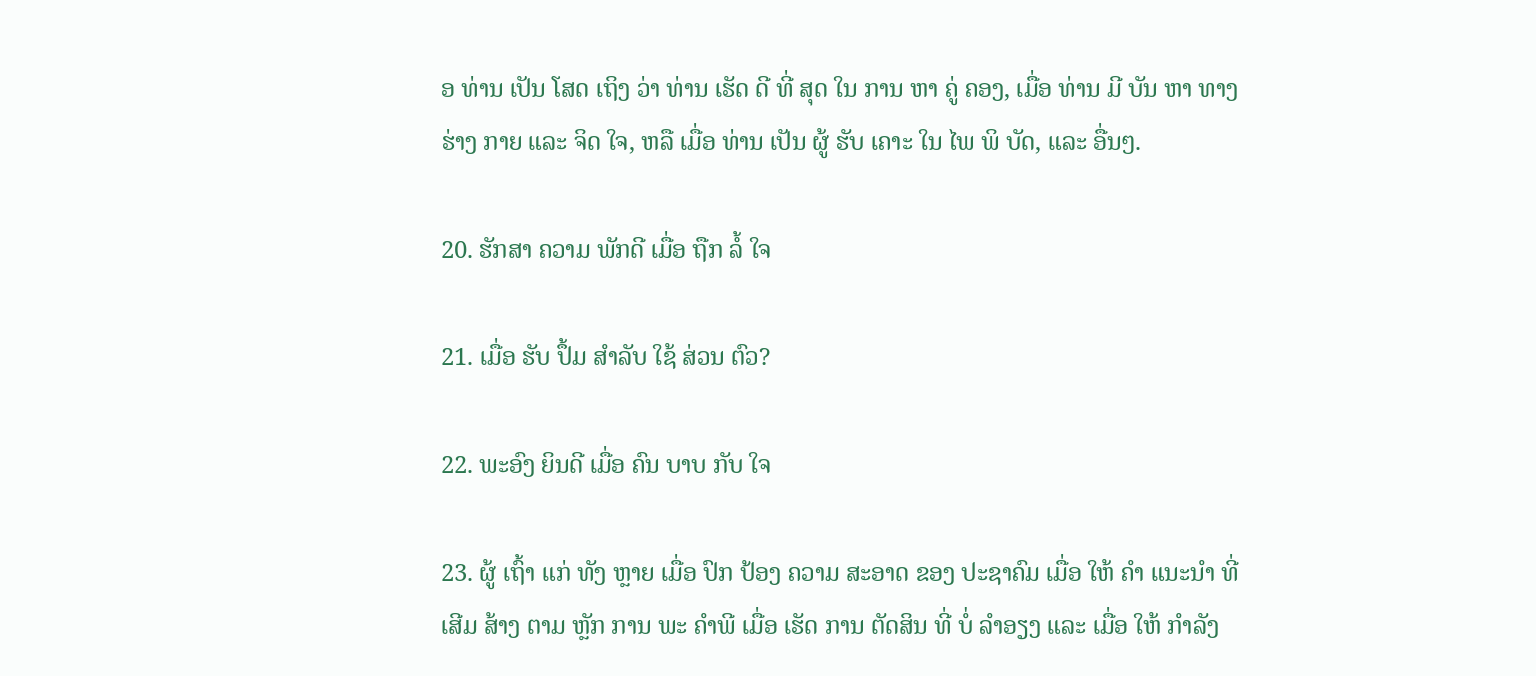ອ ທ່ານ ເປັນ ໂສດ ເຖິງ ວ່າ ທ່ານ ເຮັດ ດີ ທີ່ ສຸດ ໃນ ການ ຫາ ຄູ່ ຄອງ, ເມື່ອ ທ່ານ ມີ ບັນ ຫາ ທາງ ຮ່າງ ກາຍ ແລະ ຈິດ ໃຈ, ຫລື ເມື່ອ ທ່ານ ເປັນ ຜູ້ ຮັບ ເຄາະ ໃນ ໄພ ພິ ບັດ, ແລະ ອື່ນໆ.

20. ຮັກສາ ຄວາມ ພັກດີ ເມື່ອ ຖືກ ລໍ້ ໃຈ

21. ເມື່ອ ຮັບ ປຶ້ມ ສໍາລັບ ໃຊ້ ສ່ວນ ຕົວ?

22. ພະອົງ ຍິນດີ ເມື່ອ ຄົນ ບາບ ກັບ ໃຈ

23. ຜູ້ ເຖົ້າ ແກ່ ທັງ ຫຼາຍ ເມື່ອ ປົກ ປ້ອງ ຄວາມ ສະອາດ ຂອງ ປະຊາຄົມ ເມື່ອ ໃຫ້ ຄໍາ ແນະນໍາ ທີ່ ເສີມ ສ້າງ ຕາມ ຫຼັກ ການ ພະ ຄໍາພີ ເມື່ອ ເຮັດ ການ ຕັດສິນ ທີ່ ບໍ່ ລໍາອຽງ ແລະ ເມື່ອ ໃຫ້ ກໍາລັງ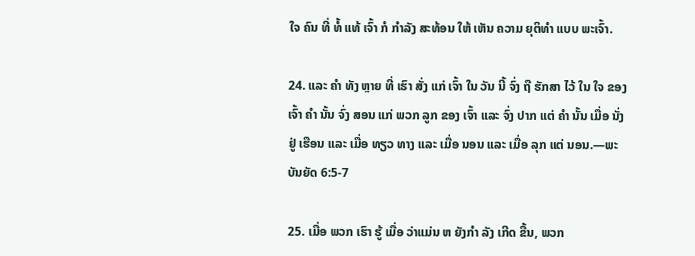ໃຈ ຄົນ ທີ່ ທໍ້ ແທ້ ເຈົ້າ ກໍ ກໍາລັງ ສະທ້ອນ ໃຫ້ ເຫັນ ຄວາມ ຍຸຕິທໍາ ແບບ ພະເຈົ້າ.

24. ແລະ ຄໍາ ທັງ ຫຼາຍ ທີ່ ເຮົາ ສັ່ງ ແກ່ ເຈົ້າ ໃນ ວັນ ນີ້ ຈົ່ງ ຖື ຮັກສາ ໄວ້ ໃນ ໃຈ ຂອງ ເຈົ້າ ຄໍາ ນັ້ນ ຈົ່ງ ສອນ ແກ່ ພວກ ລູກ ຂອງ ເຈົ້າ ແລະ ຈົ່ງ ປາກ ແຕ່ ຄໍາ ນັ້ນ ເມື່ອ ນັ່ງ ຢູ່ ເຮືອນ ແລະ ເມື່ອ ທຽວ ທາງ ແລະ ເມື່ອ ນອນ ແລະ ເມື່ອ ລຸກ ແຕ່ ນອນ.—ພະບັນຍັດ 6:5-7

25. ເມື່ອ ພວກ ເຮົາ ຮູ້ ເມື່ອ ວ່າແມ່ນ ຫ ຍັງກໍາ ລັງ ເກີດ ຂື້ນ, ພວກ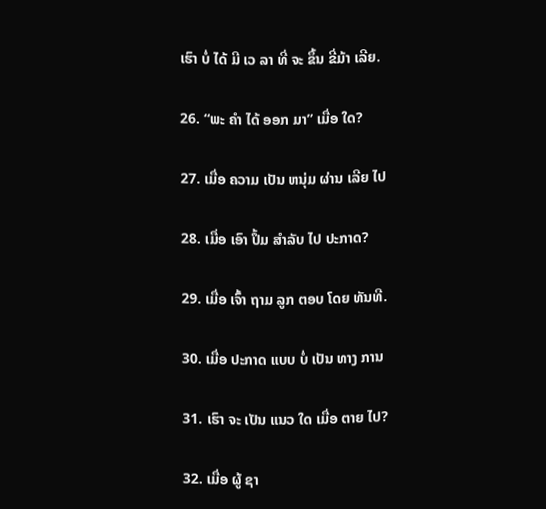ເຮົາ ບໍ່ ໄດ້ ມີ ເວ ລາ ທີ່ ຈະ ຂຶ້ນ ຂີ່ມ້າ ເລີຍ.

26. “ພະ ຄໍາ ໄດ້ ອອກ ມາ” ເມື່ອ ໃດ?

27. ເມື່ອ ຄວາມ ເປັນ ຫນຸ່ມ ຜ່ານ ເລີຍ ໄປ

28. ເມື່ອ ເອົາ ປຶ້ມ ສໍາລັບ ໄປ ປະກາດ?

29. ເມື່ອ ເຈົ້າ ຖາມ ລູກ ຕອບ ໂດຍ ທັນທີ.

30. ເມື່ອ ປະກາດ ແບບ ບໍ່ ເປັນ ທາງ ການ

31. ເຮົາ ຈະ ເປັນ ແນວ ໃດ ເມື່ອ ຕາຍ ໄປ?

32. ເມື່ອ ຜູ້ ຊາ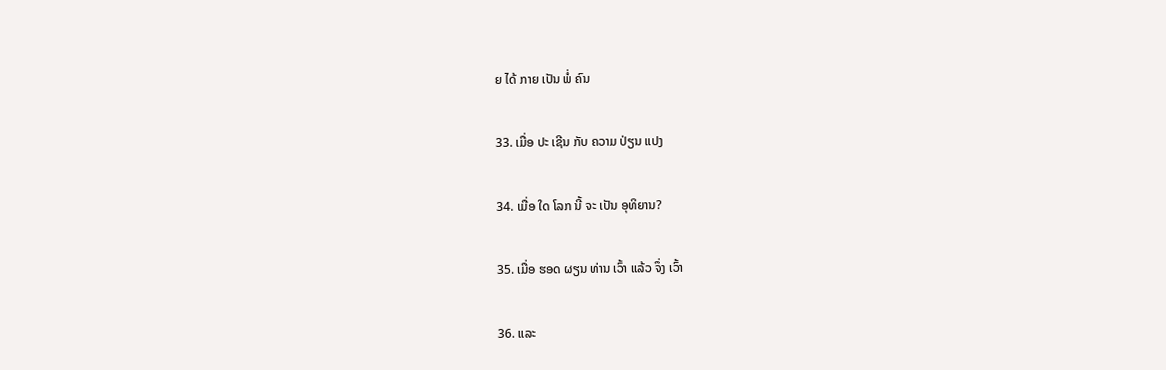ຍ ໄດ້ ກາຍ ເປັນ ພໍ່ ຄົນ

33. ເມື່ອ ປະ ເຊີນ ກັບ ຄວາມ ປ່ຽນ ແປງ

34. ເມື່ອ ໃດ ໂລກ ນີ້ ຈະ ເປັນ ອຸທິຍານ?

35. ເມື່ອ ຮອດ ຜຽນ ທ່ານ ເວົ້າ ແລ້ວ ຈຶ່ງ ເວົ້າ

36. ແລະ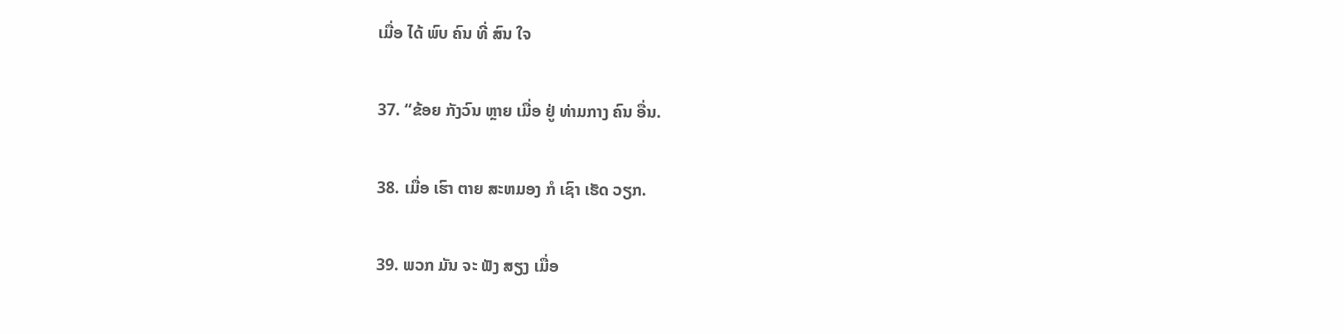ເມື່ອ ໄດ້ ພົບ ຄົນ ທີ່ ສົນ ໃຈ

37. “ຂ້ອຍ ກັງວົນ ຫຼາຍ ເມື່ອ ຢູ່ ທ່າມກາງ ຄົນ ອື່ນ.

38. ເມື່ອ ເຮົາ ຕາຍ ສະຫມອງ ກໍ ເຊົາ ເຮັດ ວຽກ.

39. ພວກ ມັນ ຈະ ຟັງ ສຽງ ເມື່ອ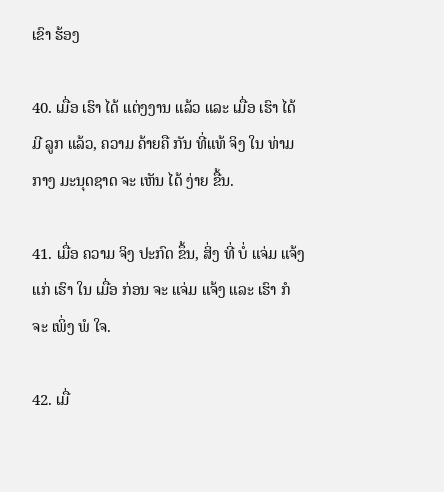ເຂົາ ຮ້ອງ

40. ເມື່ອ ເຮົາ ໄດ້ ແຕ່ງງານ ແລ້ວ ແລະ ເມື່ອ ເຮົາ ໄດ້ ມີ ລູກ ແລ້ວ, ຄວາມ ຄ້າຍຄື ກັນ ທີ່ແທ້ ຈິງ ໃນ ທ່າມກາງ ມະນຸດຊາດ ຈະ ເຫັນ ໄດ້ ງ່າຍ ຂື້ນ.

41. ເມື່ອ ຄວາມ ຈິງ ປະກົດ ຂຶ້ນ, ສິ່ງ ທີ່ ບໍ່ ແຈ່ມ ແຈ້ງ ແກ່ ເຮົາ ໃນ ເມື່ອ ກ່ອນ ຈະ ແຈ່ມ ແຈ້ງ ແລະ ເຮົາ ກໍ ຈະ ເພິ່ງ ພໍ ໃຈ.

42. ເມື່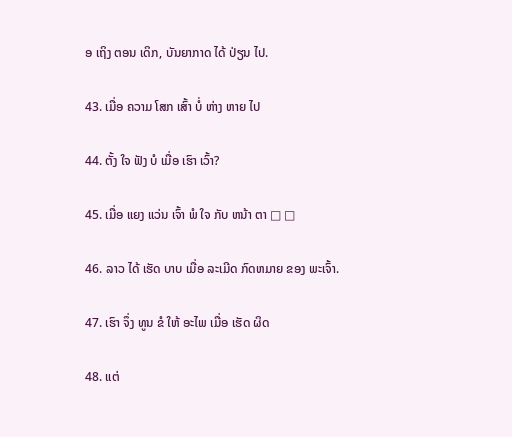ອ ເຖິງ ຕອນ ເດິກ, ບັນຍາກາດ ໄດ້ ປ່ຽນ ໄປ.

43. ເມື່ອ ຄວາມ ໂສກ ເສົ້າ ບໍ່ ຫ່າງ ຫາຍ ໄປ

44. ຕັ້ງ ໃຈ ຟັງ ບໍ ເມື່ອ ເຮົາ ເວົ້າ?

45. ເມື່ອ ແຍງ ແວ່ນ ເຈົ້າ ພໍ ໃຈ ກັບ ຫນ້າ ຕາ □ □

46. ລາວ ໄດ້ ເຮັດ ບາບ ເມື່ອ ລະເມີດ ກົດຫມາຍ ຂອງ ພະເຈົ້າ.

47. ເຮົາ ຈຶ່ງ ທູນ ຂໍ ໃຫ້ ອະໄພ ເມື່ອ ເຮັດ ຜິດ

48. ແຕ່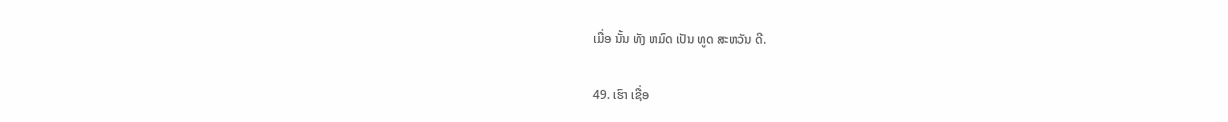ເມື່ອ ນັ້ນ ທັງ ຫມົດ ເປັນ ທູດ ສະຫວັນ ດີ.

49. ເຮົາ ເຊື່ອ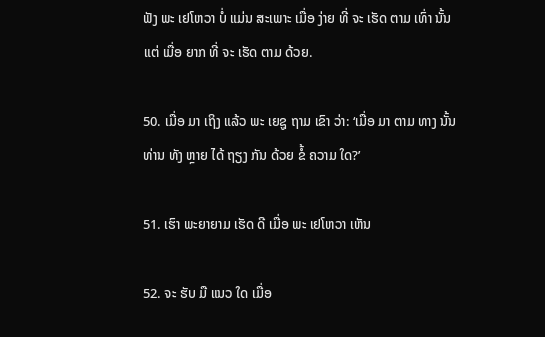ຟັງ ພະ ເຢໂຫວາ ບໍ່ ແມ່ນ ສະເພາະ ເມື່ອ ງ່າຍ ທີ່ ຈະ ເຮັດ ຕາມ ເທົ່າ ນັ້ນ ແຕ່ ເມື່ອ ຍາກ ທີ່ ຈະ ເຮັດ ຕາມ ດ້ວຍ.

50. ເມື່ອ ມາ ເຖິງ ແລ້ວ ພະ ເຍຊູ ຖາມ ເຂົາ ວ່າ: ‘ເມື່ອ ມາ ຕາມ ທາງ ນັ້ນ ທ່ານ ທັງ ຫຼາຍ ໄດ້ ຖຽງ ກັນ ດ້ວຍ ຂໍ້ ຄວາມ ໃດ?’

51. ເຮົາ ພະຍາຍາມ ເຮັດ ດີ ເມື່ອ ພະ ເຢໂຫວາ ເຫັນ

52. ຈະ ຮັບ ມື ແນວ ໃດ ເມື່ອ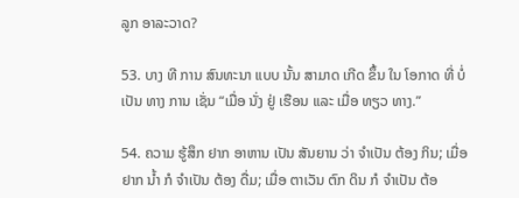ລູກ ອາລະວາດ?

53. ບາງ ທີ ການ ສົນທະນາ ແບບ ນັ້ນ ສາມາດ ເກີດ ຂຶ້ນ ໃນ ໂອກາດ ທີ່ ບໍ່ ເປັນ ທາງ ການ ເຊັ່ນ “ເມື່ອ ນັ່ງ ຢູ່ ເຮືອນ ແລະ ເມື່ອ ທຽວ ທາງ.”

54. ຄວາມ ຮູ້ສຶກ ຢາກ ອາຫານ ເປັນ ສັນຍານ ວ່າ ຈໍາເປັນ ຕ້ອງ ກິນ; ເມື່ອ ຢາກ ນໍ້າ ກໍ ຈໍາເປັນ ຕ້ອງ ດື່ມ; ເມື່ອ ຕາເວັນ ຕົກ ດິນ ກໍ ຈໍາເປັນ ຕ້ອ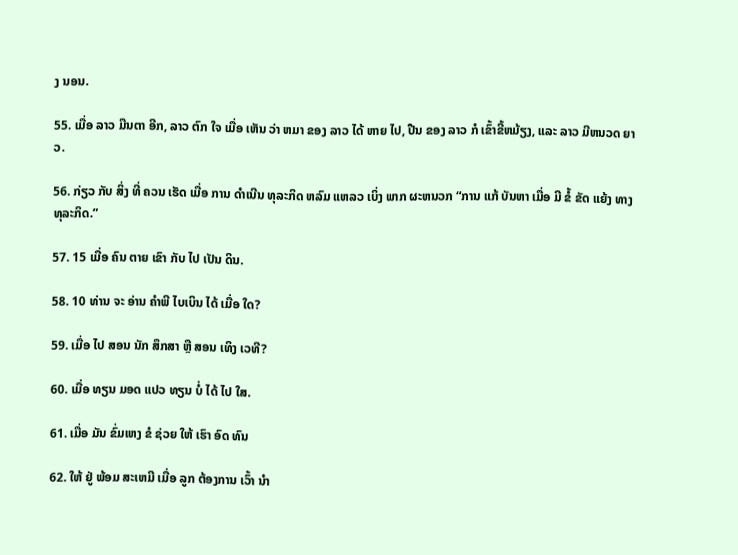ງ ນອນ.

55. ເມື່ອ ລາວ ມືນຕາ ອີກ, ລາວ ຕົກ ໃຈ ເມື່ອ ເຫັນ ວ່າ ຫມາ ຂອງ ລາວ ໄດ້ ຫາຍ ໄປ, ປືນ ຂອງ ລາວ ກໍ ເຂົ້າຂີ້ຫມ້ຽງ, ແລະ ລາວ ມີຫນວດ ຍາວ.

56. ກ່ຽວ ກັບ ສິ່ງ ທີ່ ຄວນ ເຮັດ ເມື່ອ ການ ດໍາເນີນ ທຸລະກິດ ຫລົມ ແຫລວ ເບິ່ງ ພາກ ຜະຫນວກ “ການ ແກ້ ບັນຫາ ເມື່ອ ມີ ຂໍ້ ຂັດ ແຍ້ງ ທາງ ທຸລະກິດ.”

57. 15 ເມື່ອ ຄົນ ຕາຍ ເຂົາ ກັບ ໄປ ເປັນ ດິນ.

58. 10 ທ່ານ ຈະ ອ່ານ ຄໍາພີ ໄບເບິນ ໄດ້ ເມື່ອ ໃດ?

59. ເມື່ອ ໄປ ສອນ ນັກ ສຶກສາ ຫຼື ສອນ ເທິງ ເວທີ?

60. ເມື່ອ ທຽນ ມອດ ແປວ ທຽນ ບໍ່ ໄດ້ ໄປ ໃສ.

61. ເມື່ອ ມັນ ຂົ່ມເຫງ ຂໍ ຊ່ວຍ ໃຫ້ ເຮົາ ອົດ ທົນ

62. ໃຫ້ ຢູ່ ພ້ອມ ສະເຫມີ ເມື່ອ ລູກ ຕ້ອງການ ເວົ້າ ນໍາ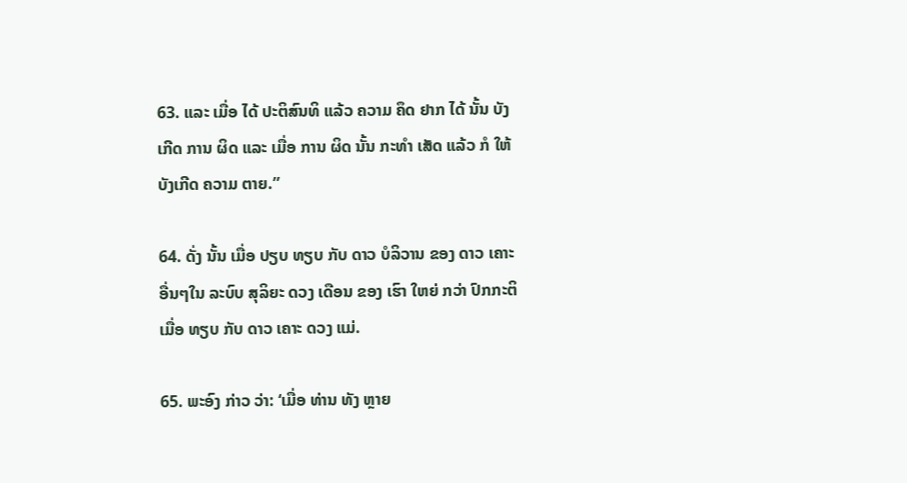63. ແລະ ເມື່ອ ໄດ້ ປະຕິສົນທິ ແລ້ວ ຄວາມ ຄຶດ ຢາກ ໄດ້ ນັ້ນ ບັງເກີດ ການ ຜິດ ແລະ ເມື່ອ ການ ຜິດ ນັ້ນ ກະທໍາ ເສັດ ແລ້ວ ກໍ ໃຫ້ ບັງເກີດ ຄວາມ ຕາຍ.”

64. ດັ່ງ ນັ້ນ ເມື່ອ ປຽບ ທຽບ ກັບ ດາວ ບໍລິວານ ຂອງ ດາວ ເຄາະ ອື່ນໆໃນ ລະບົບ ສຸລິຍະ ດວງ ເດືອນ ຂອງ ເຮົາ ໃຫຍ່ ກວ່າ ປົກກະຕິ ເມື່ອ ທຽບ ກັບ ດາວ ເຄາະ ດວງ ແມ່.

65. ພະອົງ ກ່າວ ວ່າ: ‘ເມື່ອ ທ່ານ ທັງ ຫຼາຍ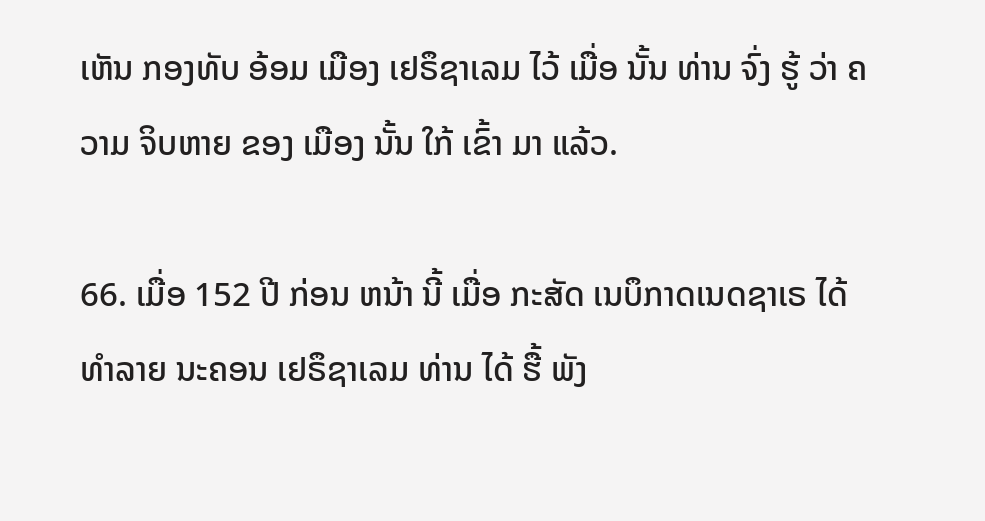ເຫັນ ກອງທັບ ອ້ອມ ເມືອງ ເຢຣຶຊາເລມ ໄວ້ ເມື່ອ ນັ້ນ ທ່ານ ຈົ່ງ ຮູ້ ວ່າ ຄວາມ ຈິບຫາຍ ຂອງ ເມືອງ ນັ້ນ ໃກ້ ເຂົ້າ ມາ ແລ້ວ.

66. ເມື່ອ 152 ປີ ກ່ອນ ຫນ້າ ນີ້ ເມື່ອ ກະສັດ ເນບຶກາດເນດຊາເຣ ໄດ້ ທໍາລາຍ ນະຄອນ ເຢຣຶຊາເລມ ທ່ານ ໄດ້ ຮື້ ພັງ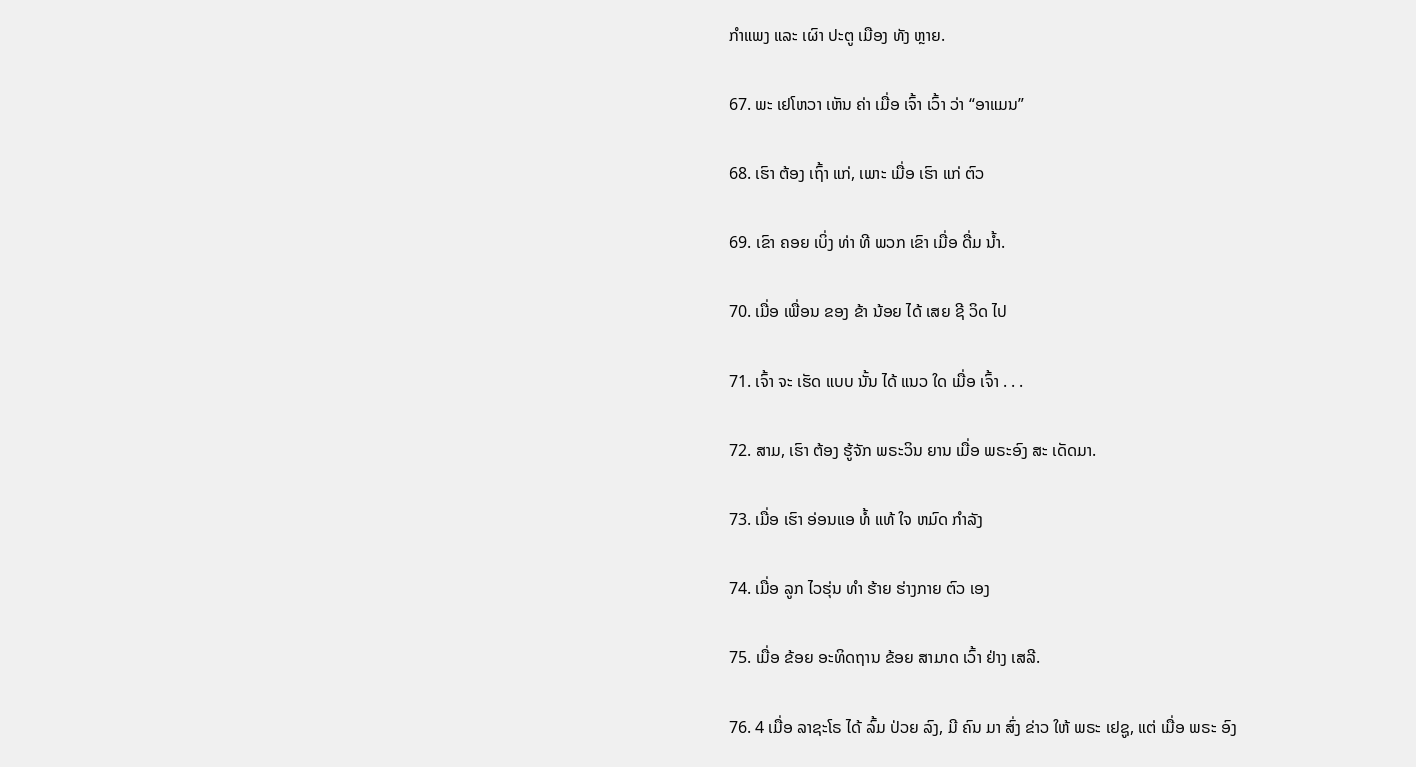ກໍາແພງ ແລະ ເຜົາ ປະຕູ ເມືອງ ທັງ ຫຼາຍ.

67. ພະ ເຢໂຫວາ ເຫັນ ຄ່າ ເມື່ອ ເຈົ້າ ເວົ້າ ວ່າ “ອາແມນ”

68. ເຮົາ ຕ້ອງ ເຖົ້າ ແກ່, ເພາະ ເມື່ອ ເຮົາ ແກ່ ຕົວ

69. ເຂົາ ຄອຍ ເບິ່ງ ທ່າ ທີ ພວກ ເຂົາ ເມື່ອ ດື່ມ ນໍ້າ.

70. ເມື່ອ ເພື່ອນ ຂອງ ຂ້າ ນ້ອຍ ໄດ້ ເສຍ ຊີ ວິດ ໄປ

71. ເຈົ້າ ຈະ ເຮັດ ແບບ ນັ້ນ ໄດ້ ແນວ ໃດ ເມື່ອ ເຈົ້າ . . .

72. ສາມ, ເຮົາ ຕ້ອງ ຮູ້ຈັກ ພຣະວິນ ຍານ ເມື່ອ ພຣະອົງ ສະ ເດັດມາ.

73. ເມື່ອ ເຮົາ ອ່ອນແອ ທໍ້ ແທ້ ໃຈ ຫມົດ ກໍາລັງ

74. ເມື່ອ ລູກ ໄວຮຸ່ນ ທໍາ ຮ້າຍ ຮ່າງກາຍ ຕົວ ເອງ

75. ເມື່ອ ຂ້ອຍ ອະທິດຖານ ຂ້ອຍ ສາມາດ ເວົ້າ ຢ່າງ ເສລີ.

76. 4 ເມື່ອ ລາຊະໂຣ ໄດ້ ລົ້ມ ປ່ວຍ ລົງ, ມີ ຄົນ ມາ ສົ່ງ ຂ່າວ ໃຫ້ ພຣະ ເຢຊູ, ແຕ່ ເມື່ອ ພຣະ ອົງ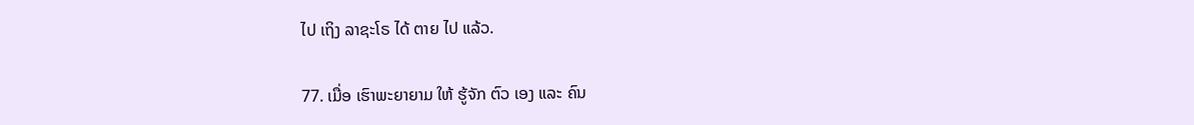ໄປ ເຖິງ ລາຊະໂຣ ໄດ້ ຕາຍ ໄປ ແລ້ວ.

77. ເມື່ອ ເຮົາພະຍາຍາມ ໃຫ້ ຮູ້ຈັກ ຕົວ ເອງ ແລະ ຄົນ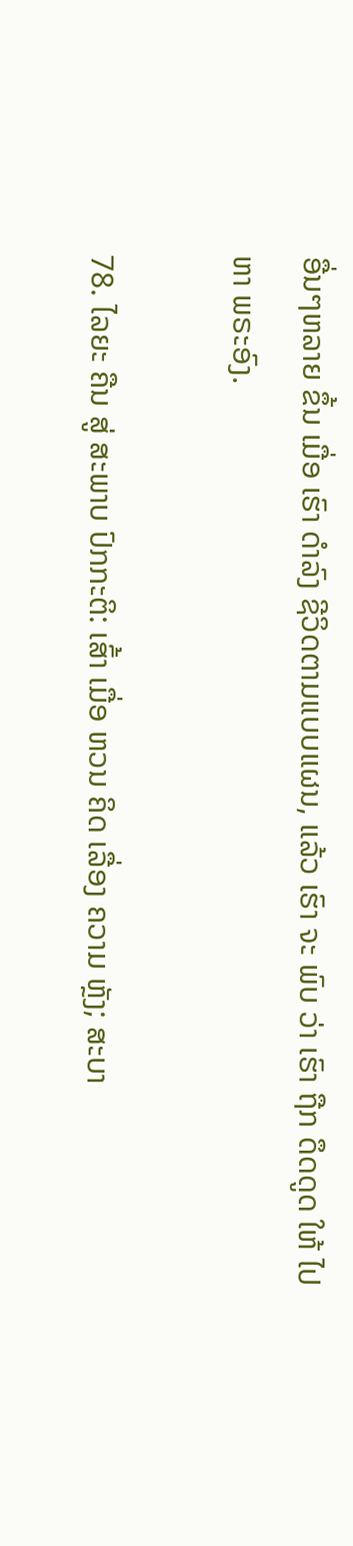ອື່ນໆຫລາຍ ຂຶ້ນ ເມື່ອ ເຮົາ ດໍາລົງ ຊີວິດຕາມແບບແຜນ, ແລ້ວ ເຮົາ ຈະ ພົບ ວ່າ ເຮົາ ຖືກ ດຶດດູດ ໃຫ້ ໄປ ຫາ ພຣະອົງ.

78. ໄລຍະ ຄືນ ສູ່ ສະພາບ ປົກກະຕິ: ເສົ້າ ເມື່ອ ຫວນ ຄິດ ເລື່ອງ ຄວາມ ຫຼັງ; ສະບາ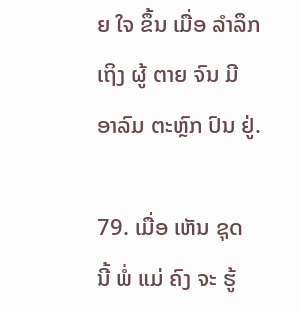ຍ ໃຈ ຂຶ້ນ ເມື່ອ ລໍາລຶກ ເຖິງ ຜູ້ ຕາຍ ຈົນ ມີ ອາລົມ ຕະຫຼົກ ປົນ ຢູ່.

79. ເມື່ອ ເຫັນ ຊຸດ ນີ້ ພໍ່ ແມ່ ຄົງ ຈະ ຮູ້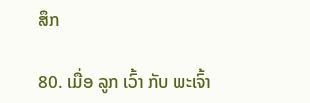ສຶກ

80. ເມື່ອ ລູກ ເວົ້າ ກັບ ພະເຈົ້າ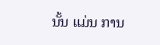ນັ້ນ ແມ່ນ ການ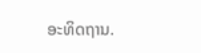ອະທິດຖານ.